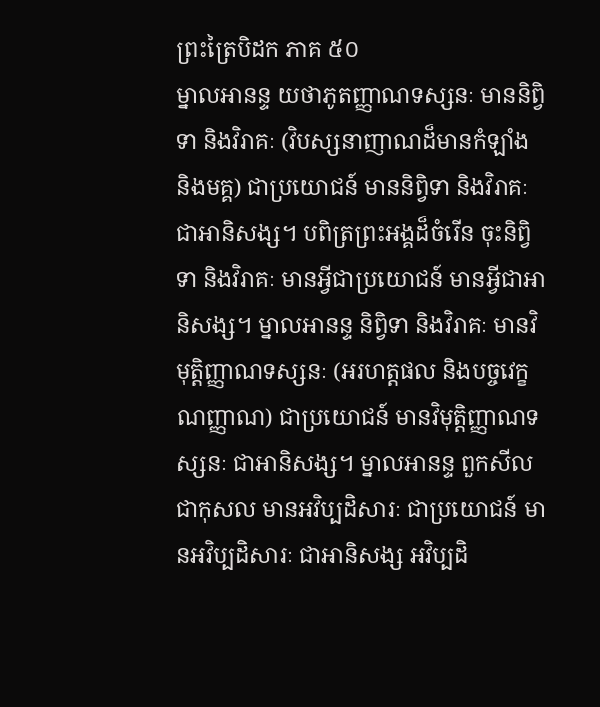ព្រះត្រៃបិដក ភាគ ៥០
ម្នាលអានន្ទ យថាភូតញ្ញាណទស្សនៈ មាននិព្វិទា និងវិរាគៈ (វិបស្សនាញាណដ៏មានកំឡាំង និងមគ្គ) ជាប្រយោជន៍ មាននិព្វិទា និងវិរាគៈ ជាអានិសង្ស។ បពិត្រព្រះអង្គដ៏ចំរើន ចុះនិព្វិទា និងវិរាគៈ មានអ្វីជាប្រយោជន៍ មានអ្វីជាអានិសង្ស។ ម្នាលអានន្ទ និព្វិទា និងវិរាគៈ មានវិមុត្តិញ្ញាណទស្សនៈ (អរហត្តផល និងបច្ចវេក្ខណញ្ញាណ) ជាប្រយោជន៍ មានវិមុត្តិញ្ញាណទស្សនៈ ជាអានិសង្ស។ ម្នាលអានន្ទ ពួកសីលជាកុសល មានអវិប្បដិសារៈ ជាប្រយោជន៍ មានអវិប្បដិសារៈ ជាអានិសង្ស អវិប្បដិ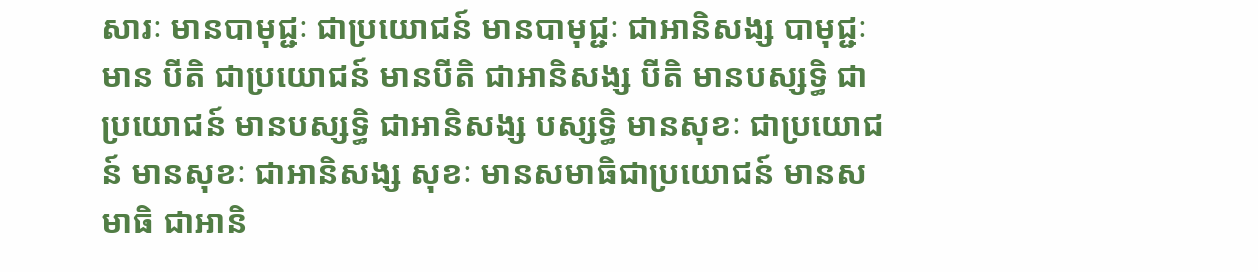សារៈ មានបាមុជ្ជៈ ជាប្រយោជន៍ មានបាមុជ្ជៈ ជាអានិសង្ស បាមុជ្ជៈ មាន បីតិ ជាប្រយោជន៍ មានបីតិ ជាអានិសង្ស បីតិ មានបស្សទ្ធិ ជាប្រយោជន៍ មានបស្សទ្ធិ ជាអានិសង្ស បស្សទ្ធិ មានសុខៈ ជាប្រយោជន៍ មានសុខៈ ជាអានិសង្ស សុខៈ មានសមាធិជាប្រយោជន៍ មានសមាធិ ជាអានិ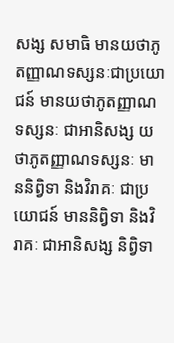សង្ស សមាធិ មានយថាភូតញ្ញាណទស្សនៈជាប្រយោជន៍ មានយថាភូតញ្ញាណទស្សនៈ ជាអានិសង្ស យថាភូតញ្ញាណទស្សនៈ មាននិព្វិទា និងវិរាគៈ ជាប្រយោជន៍ មាននិព្វិទា និងវិរាគៈ ជាអានិសង្ស និព្វិទា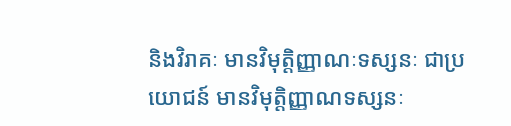និងវិរាគៈ មានវិមុត្តិញ្ញាណៈទស្សនៈ ជាប្រយោជន៍ មានវិមុត្តិញ្ញាណទស្សនៈ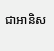ជាអានិស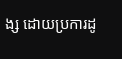ង្ស ដោយប្រការដូ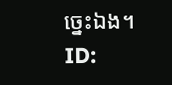ច្នេះឯង។
ID: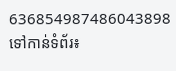636854987486043898
ទៅកាន់ទំព័រ៖